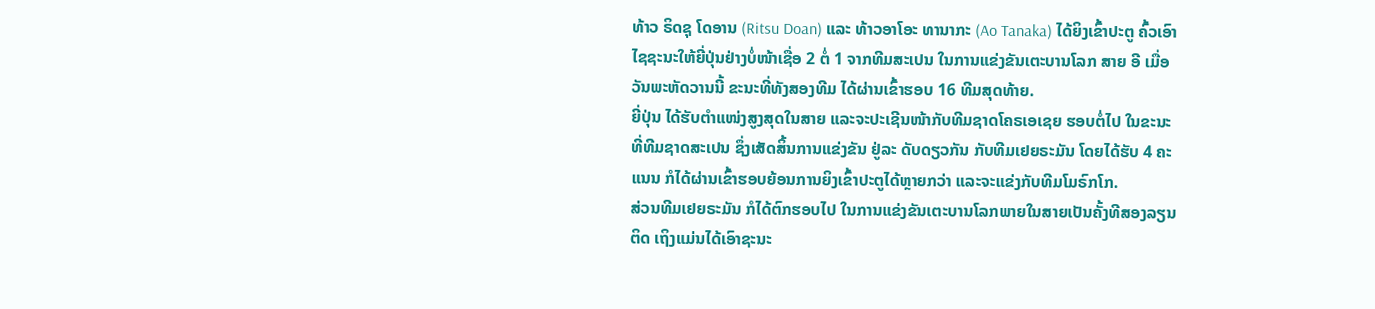ທ້າວ ຣິດຊຸ ໂດອານ (Ritsu Doan) ແລະ ທ້າວອາໂອະ ທານາກະ (Ao Tanaka) ໄດ້ຍິງເຂົ້າປະຕູ ຄົ້ວເອົາໄຊຊະນະໃຫ້ຍີ່ປຸ່ນຢ່າງບໍ່ໜ້າເຊື່ອ 2 ຕໍ່ 1 ຈາກທີມສະເປນ ໃນການແຂ່ງຂັນເຕະບານໂລກ ສາຍ ອີ ເມື່ອວັນພະຫັດວານນີ້ ຂະນະທີ່ທັງສອງທີມ ໄດ້ຜ່ານເຂົ້າຮອບ 16 ທີມສຸດທ້າຍ.
ຍີ່ປຸ່ນ ໄດ້ຮັບຕຳແໜ່ງສູງສຸດໃນສາຍ ແລະຈະປະເຊີນໜ້າກັບທີມຊາດໂຄຣເອເຊຍ ຮອບຕໍ່ໄປ ໃນຂະນະທີ່ທີມຊາດສະເປນ ຊຶ່ງເສັດສິ້ນການແຂ່ງຂັນ ຢູ່ລະ ດັບດຽວກັນ ກັບທີມເຢຍຣະມັນ ໂດຍໄດ້ຮັບ 4 ຄະແນນ ກໍໄດ້ຜ່ານເຂົ້າຮອບຍ້ອນການຍິງເຂົ້າປະຕູໄດ້ຫຼາຍກວ່າ ແລະຈະແຂ່ງກັບທີມໂມຣົກໂກ.
ສ່ວນທີມເຢຍຣະມັນ ກໍໄດ້ຕົກຮອບໄປ ໃນການແຂ່ງຂັນເຕະບານໂລກພາຍໃນສາຍເປັນຄັ້ງທີສອງລຽນຕິດ ເຖິງແມ່ນໄດ້ເອົາຊະນະ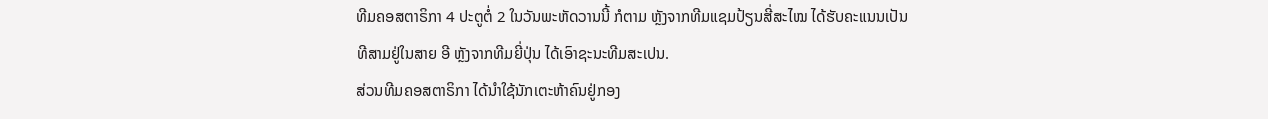ທີມຄອສຕາຣິກາ 4 ປະຕູຕໍ່ 2 ໃນວັນພະຫັດວານນີ້ ກໍຕາມ ຫຼັງຈາກທີມແຊມປ້ຽນສີ່ສະໄໝ ໄດ້ຮັບຄະແນນເປັນທີສາມຢູ່ໃນສາຍ ອີ ຫຼັງຈາກທີມຍີ່ປຸ່ນ ໄດ້ເອົາຊະນະທີມສະເປນ.
ສ່ວນທີມຄອສຕາຣິກາ ໄດ້ນຳໃຊ້ນັກເຕະຫ້າຄົນຢູ່ກອງ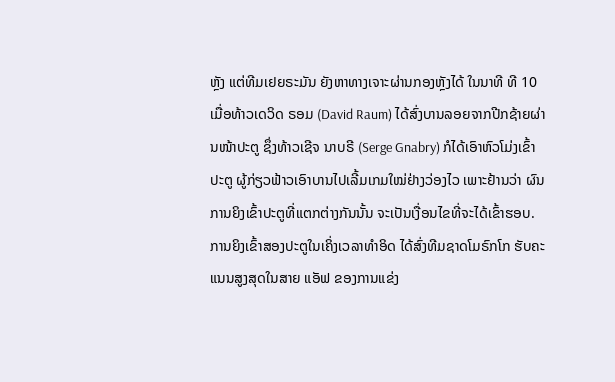ຫຼັງ ແຕ່ທີມເຢຍຣະມັນ ຍັງຫາທາງເຈາະຜ່ານກອງຫຼັງໄດ້ ໃນນາທີ ທີ 10 ເມື່ອທ້າວເດວິດ ຣອມ (David Raum) ໄດ້ສົ່ງບານລອຍຈາກປີກຊ້າຍຜ່ານໜ້າປະຕູ ຊຶ່ງທ້າວເຊີຈ ນາບຣີ (Serge Gnabry) ກໍໄດ້ເອົາຫົວໂມ່ງເຂົ້າປະຕູ ຜູ້ກ່ຽວຟ້າວເອົາບານໄປເລີ້ມເກມໃໝ່ຢ່າງວ່ອງໄວ ເພາະຢ້ານວ່າ ຜົນການຍິງເຂົ້າປະຕູທີ່ແຕກຕ່າງກັນນັ້ນ ຈະເປັນເງື່ອນໄຂທີ່ຈະໄດ້ເຂົ້າຮອບ.
ການຍິງເຂົ້າສອງປະຕູໃນເຄິ່ງເວລາທຳອິດ ໄດ້ສົ່ງທີມຊາດໂມຣົກໂກ ຮັບຄະແນນສູງສຸດໃນສາຍ ແອັຟ ຂອງການແຂ່ງ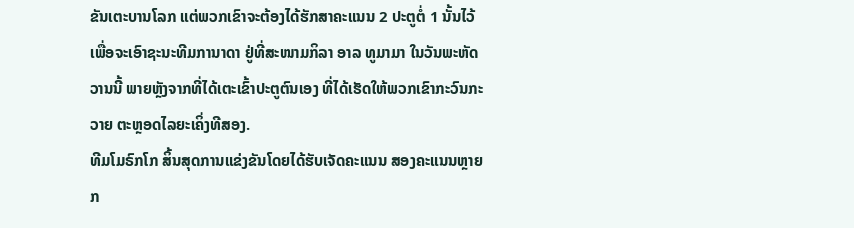ຂັນເຕະບານໂລກ ແຕ່ພວກເຂົາຈະຕ້ອງໄດ້ຮັກສາຄະແນນ 2 ປະຕູຕໍ່ 1 ນັ້ນໄວ້ ເພື່ອຈະເອົາຊະນະທີມການາດາ ຢູ່ທີ່ສະໜາມກິລາ ອາລ ທູມາມາ ໃນວັນພະຫັດວານນີ້ ພາຍຫຼັງຈາກທີ່ໄດ້ເຕະເຂົ້າປະຕູຕົນເອງ ທີ່ໄດ້ເຮັດໃຫ້ພວກເຂົາກະວົນກະວາຍ ຕະຫຼອດໄລຍະເຄິ່ງທີສອງ.
ທີມໂມຣົກໂກ ສິ້ນສຸດການແຂ່ງຂັນໂດຍໄດ້ຮັບເຈັດຄະແນນ ສອງຄະແນນຫຼາຍກ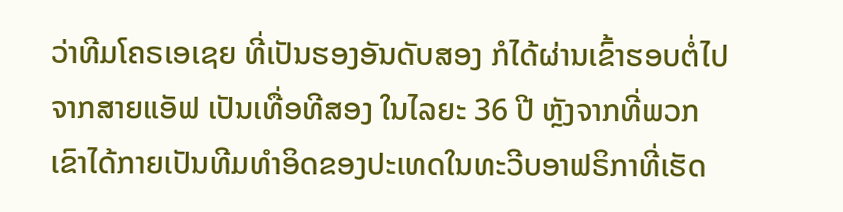ວ່າທີມໂຄຣເອເຊຍ ທີ່ເປັນຮອງອັນດັບສອງ ກໍໄດ້ຜ່ານເຂົ້າຮອບຕໍ່ໄປ ຈາກສາຍແອັຟ ເປັນເທື່ອທີສອງ ໃນໄລຍະ 36 ປີ ຫຼັງຈາກທີ່ພວກເຂົາໄດ້ກາຍເປັນທີມທຳອິດຂອງປະເທດໃນທະວີບອາຟຣິກາທີ່ເຮັດ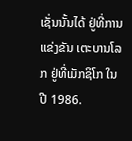ເຊັ່ນນັ້ນໄດ້ ຢູ່ທີ່ການແຂ່ງຂັນ ເຕະບານໂລກ ຢູ່ທີ່ເມັກຊິໂກ ໃນປີ 1986.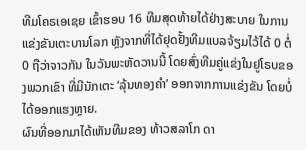ທີມໂຄຣເອເຊຍ ເຂົ້າຮອບ 16 ທີມສຸດທ້າຍໄດ້ຢ່າງສະບາຍ ໃນການແຂ່ງຂັນເຕະບານໂລກ ຫຼັງຈາກທີ່ໄດ້ຢຸດຢັ້ງທີມແບລຈ້ຽມໄວ້ໄດ້ 0 ຕໍ່ 0 ຖືວ່າຈາວກັນ ໃນວັນພະຫັດວານນີ້ ໂດຍສົ່ງທີມຄູ່ແຂ່ງໃນຢູໂຣບຂອງພວກເຂົາ ທີ່ມີນັກເຕະ ‘ລຸ້ນທອງຄຳ’ ອອກຈາກການແຂ່ງຂັນ ໂດຍບໍ່ໄດ້ອອກແຮງຫຼາຍ.
ຜົນທີ່ອອກມາໄດ້ເຫັນທີມຂອງ ທ້າວສລາໂກ ດາ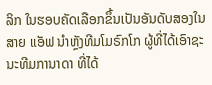ລິກ ໃນຮອບຄັດເລືອກຂຶ້ນເປັນອັນດັບສອງໃນສາຍ ແອັຟ ນຳຫຼັງທີມໂມຣົກໂກ ຜູ້ທີ່ໄດ້ເອົາຊະນະທີມການາດາ ທີ່ໄດ້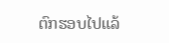ຕົກຮອບໄປແລ້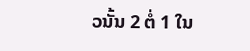ວນັ້ນ 2 ຕໍ່ 1 ໃນ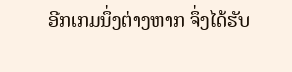ອີກເກມນຶ່ງຕ່າງຫາກ ຈຶ່ງໄດ້ຮັບ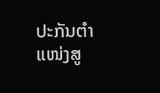ປະກັນຕຳແໜ່ງສູ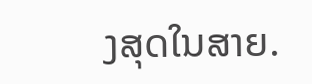ງສຸດໃນສາຍ.